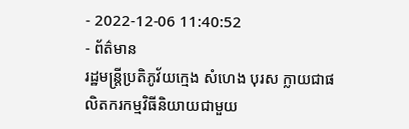- 2022-12-06 11:40:52
- ព័ត៌មាន
រដ្ឋមន្ត្រីប្រតិភូវ័យក្មេង សំហេង បុរស ក្លាយជាផលិតករកម្មវិធីនិយាយជាមួយ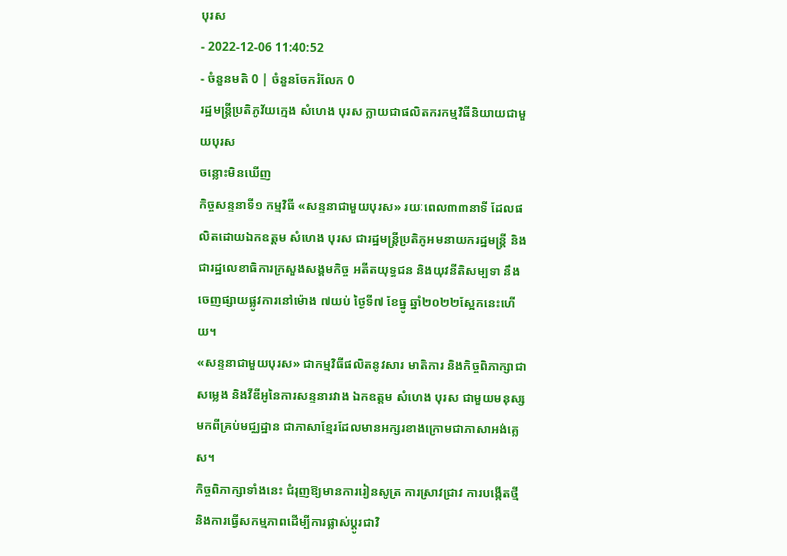បុរស
- 2022-12-06 11:40:52
- ចំនួនមតិ 0 | ចំនួនចែករំលែក 0
រដ្ឋមន្ត្រីប្រតិភូវ័យក្មេង សំហេង បុរស ក្លាយជាផលិតករកម្មវិធីនិយាយជាមួយបុរស
ចន្លោះមិនឃើញ
កិច្ចសន្ទនាទី១ កម្មវិធី «សន្ទនាជាមួយបុរស» រយៈពេល៣៣នាទី ដែលផលិតដោយឯកឧត្តម សំហេង បុរស ជារដ្ឋមន្ត្រីប្រតិភូអមនាយករដ្ឋមន្ត្រី និងជារដ្ឋលេខាធិការក្រសួងសង្គមកិច្ច អតីតយុទ្ធជន និងយុវនីតិសម្បទា នឹងចេញផ្សាយផ្លូវការនៅម៉ោង ៧យប់ ថ្ងៃទី៧ ខែធ្នូ ឆ្នាំ២០២២ស្អែកនេះហើយ។
«សន្ទនាជាមួយបុរស» ជាកម្មវិធីផលិតនូវសារ មាតិការ និងកិច្ចពិភាក្សាជាសម្លេង និងវីឌីអូនៃការសន្ទនារវាង ឯកឧត្តម សំហេង បុរស ជាមួយមនុស្សមកពីគ្រប់មជ្ឈដ្ឋាន ជាភាសាខ្មែរដែលមានអក្សរខាងក្រោមជាភាសាអង់គ្លេស។
កិច្ចពិភាក្សាទាំងនេះ ជំរុញឱ្យមានការរៀនសូត្រ ការស្រាវជ្រាវ ការបង្កើតថ្មី និងការធ្វើសកម្មភាពដើម្បីការផ្លាស់ប្តូរជាវិ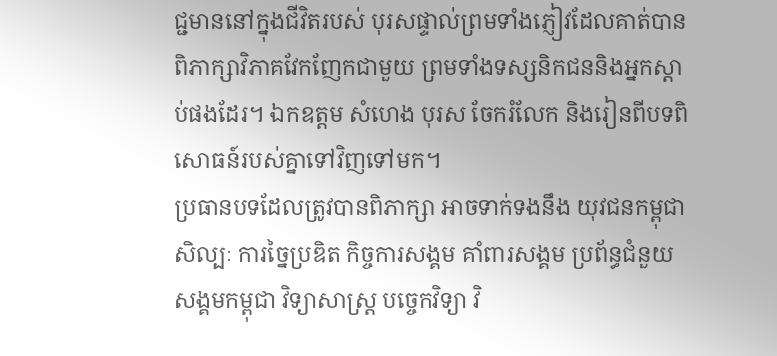ជ្ជមាននៅក្នុងជីវិតរបស់ បុរសផ្ទាល់ព្រមទាំងភ្ញៀវដែលគាត់បានពិភាក្សាវិភាគវែកញែកជាមួយ ព្រមទាំងទស្សនិកជននិងអ្នកស្តាប់ផងដែរ។ ឯកឧត្តម សំហេង បុរស ចែករំលែក និងរៀនពីបទពិសោធន៍របស់គ្នាទៅវិញទៅមក។
ប្រធានបទដែលត្រូវបានពិភាក្សា អាចទាក់ទងនឹង យុវជនកម្ពុជា សិល្បៈ ការច្នៃប្រឌិត កិច្ចការសង្គម គាំពារសង្គម ប្រព័ន្ធជំនួយសង្គមកម្ពុជា វិទ្យាសាស្ត្រ បច្ចេកវិទ្យា វិ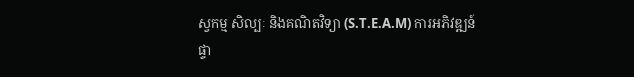ស្វកម្ម សិល្បៈ និងគណិតវិទ្យា (S.T.E.A.M) ការអភិវឌ្ឍន៍ផ្ទា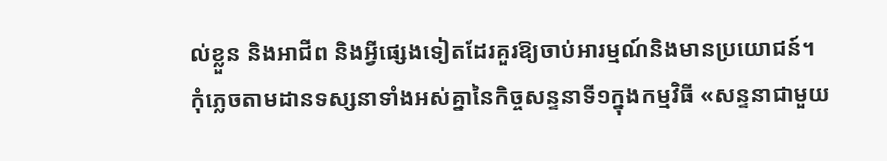ល់ខ្លួន និងអាជីព និងអ្វីផ្សេងទៀតដែរគួរឱ្យចាប់អារម្មណ៍និងមានប្រយោជន៍។
កុំភ្លេចតាមដានទស្សនាទាំងអស់គ្នានៃកិច្ចសន្ទនាទី១ក្នុងកម្មវិធី «សន្ទនាជាមួយ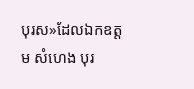បុរស»ដែលឯកឧត្តម សំហេង បុរ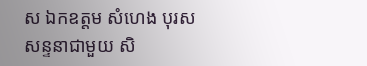ស ឯកឧត្តម សំហេង បុរស សន្ទនាជាមួយ សិ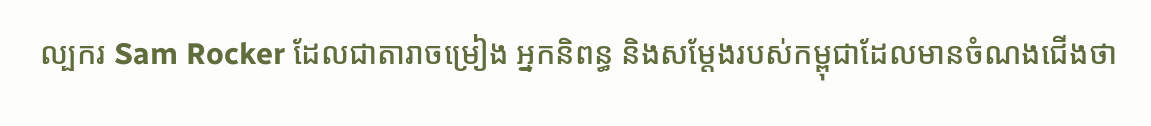ល្បករ Sam Rocker ដែលជាតារាចម្រៀង អ្នកនិពន្ធ និងសម្តែងរបស់កម្ពុជាដែលមានចំណងជើងថា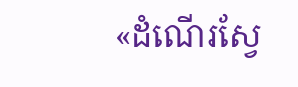«ដំណើរស្វែ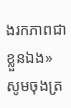ងរកភាពជាខ្លួនឯង» សូមចុងត្រ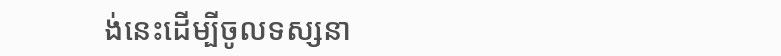ង់នេះដើម្បីចូលទស្សនា